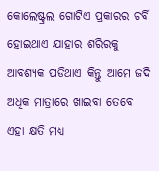କୋଲେଷ୍ଟ୍ରଲ ଗୋଟିଏ ପ୍ରକାରର ଚର୍ବି ହୋଇଥାଏ ଯାହାର ଶରିରକୁ ଆବଶ୍ୟକ ପଡିଥାଏ କିନ୍ତୁ ଆମେ ଜଦି ଅଧିକ ମାତ୍ରାରେ ଖାଇବା ତେବେ ଏହା କ୍ଷତି ମଧ୍ୟ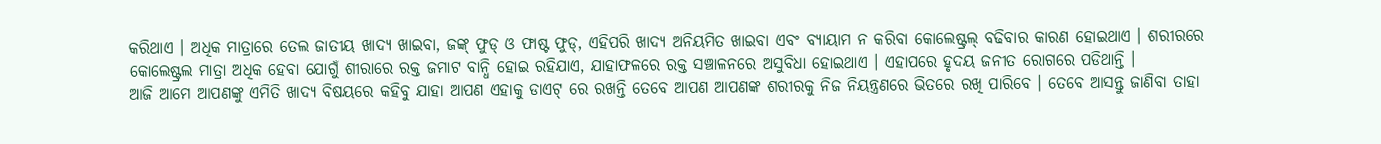କରିଥାଏ । ଅଧିକ ମାତ୍ରାରେ ତେଲ ଜାତୀୟ ଖାଦ୍ୟ ଖାଇବା, ଜଙ୍କ୍ ଫୁଡ୍ ଓ ଫାଷ୍ଟ ଫୁଡ୍, ଏହିପରି ଖାଦ୍ୟ ଅନିୟମିତ ଖାଇବା ଏବଂ ବ୍ୟାୟାମ ନ କରିବା କୋଲେଷ୍ଟ୍ରଲ୍ ବଢିବାର କାରଣ ହୋଇଥାଏ । ଶରୀରରେ କୋଲେଷ୍ଟ୍ରଲ ମାତ୍ରା ଅଧିକ ହେବା ଯୋଗୁଁ ଶୀରାରେ ରକ୍ତ ଜମାଟ ବାନ୍ଧି ହୋଇ ରହିଯାଏ, ଯାହାଫଳରେ ରକ୍ତ ସଞ୍ଚାଳନରେ ଅସୁବିଧା ହୋଇଥାଏ । ଏହାପରେ ହୃଦୟ ଜନୀତ ରୋଗରେ ପଡିଥାନ୍ତି ।
ଆଜି ଆମେ ଆପଣଙ୍କୁ ଏମିତି ଖାଦ୍ୟ ବିଷୟରେ କହିବୁ ଯାହା ଆପଣ ଏହାକୁ ଡାଏଟ୍ ରେ ରଖନ୍ତି ତେବେ ଆପଣ ଆପଣଙ୍କ ଶରୀରକୁ ନିଜ ନିୟନ୍ତ୍ରଣରେ ଭିତରେ ରଖି ପାରିବେ । ତେବେ ଆସନ୍ତୁ ଜାଣିବା ତାହା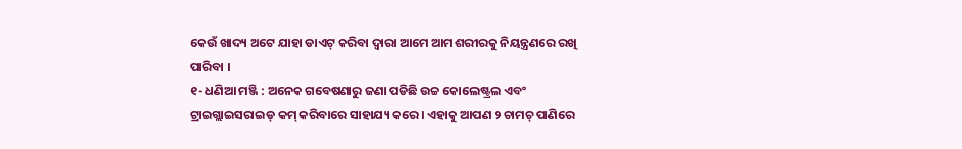କେଉଁ ଖାଦ୍ୟ ଅଟେ ଯାହା ଡାଏଟ୍ କରିବା ଦ୍ବାରା ଆମେ ଆମ ଶରୀରକୁ ନିୟନ୍ତ୍ରଣରେ ରଖି ପାରିବା ।
୧- ଧଣିଆ ମଞ୍ଜି : ଅନେକ ଗବେଷଣାରୁ ଜଣା ପଡିଛି ଉଚ୍ଚ କୋଲେଷ୍ଟ୍ରଲ ଏବଂ ଟ୍ରାଇଗ୍ଲାଇସରାଇଡ୍ କମ୍ କରିବାରେ ସାହାଯ୍ୟ କରେ । ଏହାକୁ ଆପଣ ୨ ଚାମଚ୍ ପାଣିରେ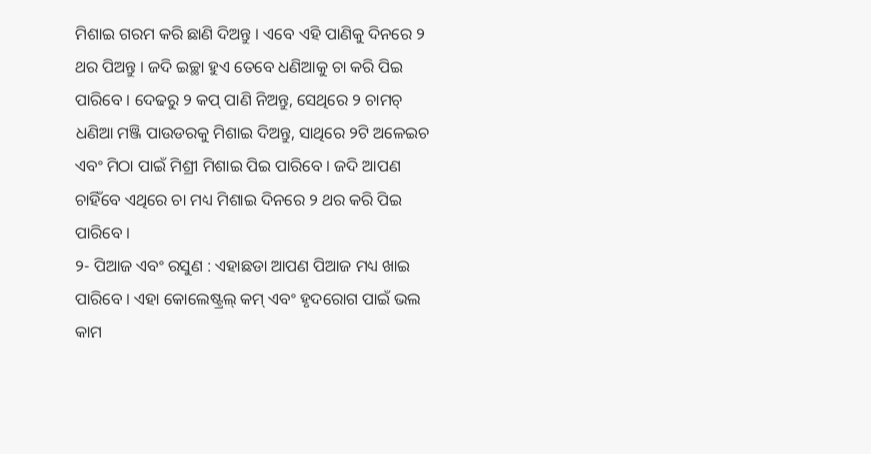ମିଶାଇ ଗରମ କରି ଛାଣି ଦିଅନ୍ତୁ । ଏବେ ଏହି ପାଣିକୁ ଦିନରେ ୨ ଥର ପିଅନ୍ତୁ । ଜଦି ଇଚ୍ଛା ହୁଏ ତେବେ ଧଣିଆକୁ ଚା କରି ପିଇ ପାରିବେ । ଦେଢରୁ ୨ କପ୍ ପାଣି ନିଅନ୍ତୁ, ସେଥିରେ ୨ ଚାମଚ୍ ଧଣିଆ ମଞ୍ଜି ପାଉଡରକୁ ମିଶାଇ ଦିଅନ୍ତୁ, ସାଥିରେ ୨ଟି ଅଳେଇଚ ଏବଂ ମିଠା ପାଇଁ ମିଶ୍ରୀ ମିଶାଇ ପିଇ ପାରିବେ । ଜଦି ଆପଣ ଚାହିଁବେ ଏଥିରେ ଚା ମଧ୍ୟ ମିଶାଇ ଦିନରେ ୨ ଥର କରି ପିଇ ପାରିବେ ।
୨- ପିଆଜ ଏବଂ ରସୁଣ : ଏହାଛଡା ଆପଣ ପିଆଜ ମଧ୍ୟ ଖାଇ ପାରିବେ । ଏହା କୋଲେଷ୍ଟ୍ରଲ୍ କମ୍ ଏବଂ ହୃଦରୋଗ ପାଇଁ ଭଲ କାମ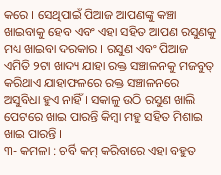କରେ । ସେଥିପାଇଁ ପିଆଜ ଆପଣଙ୍କୁ କଞ୍ଚା ଖାଇବାକୁ ହେବ ଏବଂ ଏହା ସହିତ ଆପଣ ରସୁଣକୁ ମଧ୍ୟ ଖାଇବା ଦରକାର । ରସୁଣ ଏବଂ ପିଆଜ ଏମିତି ୨ଟା ଖାଦ୍ୟ ଯାହା ରକ୍ତ ସଞ୍ଚାଳନକୁ ମଜବୁତ୍ କରିଥାଏ ଯାହାଫଳରେ ରକ୍ତ ସଞ୍ଚାଳନରେ ଅସୁବିଧା ହୁଏ ନାହିଁ । ସକାଳୁ ଉଠି ରସୁଣ ଖାଲି ପେଟରେ ଖାଇ ପାରନ୍ତି କିମ୍ବା ମହୁ ସହିତ ମିଶାଇ ଖାଇ ପାରନ୍ତି ।
୩- କମଳା : ଚର୍ବି କମ୍ କରିବାରେ ଏହା ବହୁତ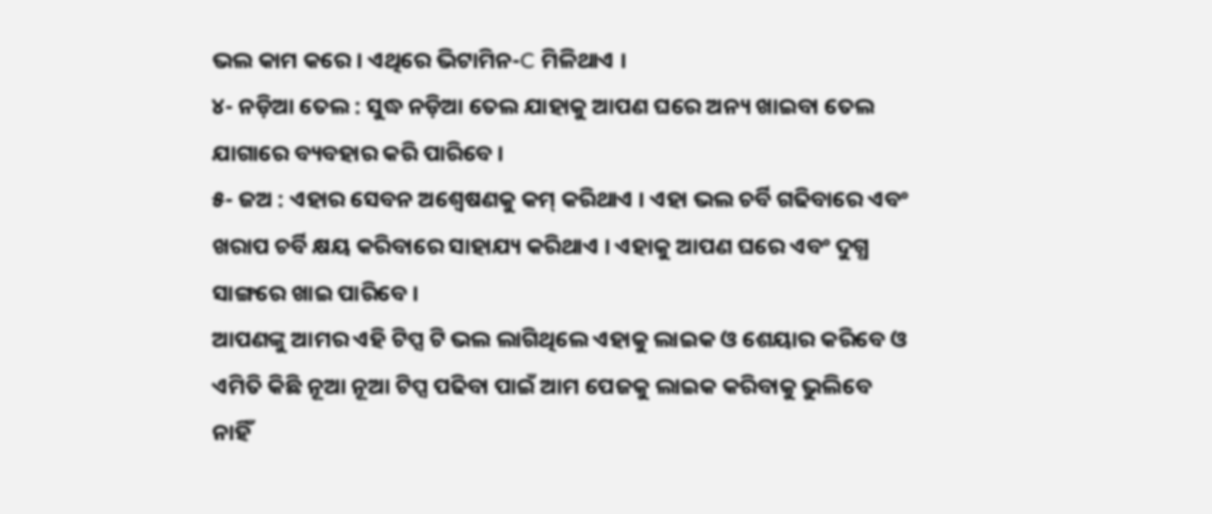ଭଲ କାମ କରେ । ଏଥିରେ ଭିଟାମିନ-C ମିଳିଥାଏ ।
୪- ନଡ଼ିଆ ତେଲ : ସୁଦ୍ଧ ନଡ଼ିଆ ତେଲ ଯାହାକୁ ଆପଣ ଘରେ ଅନ୍ୟ ଖାଇବା ତେଲ ଯାଗାରେ ବ୍ୟବହାର କରି ପାରିବେ ।
୫- ଜଅ : ଏହାର ସେବନ ଅଶ୍ବେଷଣକୁ କମ୍ କରିଥାଏ । ଏହା ଭଲ ଚର୍ବି ଗଢିବାରେ ଏବଂ ଖରାପ ଚର୍ବି କ୍ଷୟ କରିବାରେ ସାହାଯ୍ୟ କରିଥାଏ । ଏହାକୁ ଆପଣ ଘରେ ଏବଂ ଦୁଗ୍ଧ ସାଙ୍ଗରେ ଖାଇ ପାରିବେ ।
ଆପଣଙ୍କୁ ଆମର ଏହି ଟିପ୍ସ ଟି ଭଲ ଲାଗିଥିଲେ ଏହାକୁ ଲାଇକ ଓ ଶେୟାର କରିବେ ଓ ଏମିତି କିଛି ନୂଆ ନୂଆ ଟିପ୍ସ ପଢିବା ପାଇଁ ଆମ ପେଜକୁ ଲାଇକ କରିବାକୁ ଭୁଲିବେ ନାହିଁ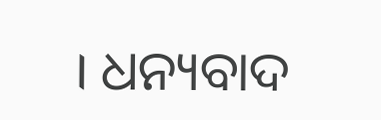। ଧନ୍ୟବାଦ